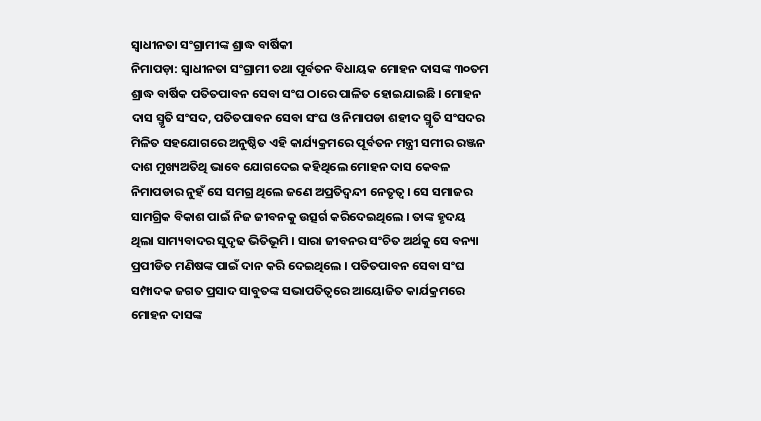ସ୍ୱାଧୀନତା ସଂଗ୍ରାମୀଙ୍କ ଶ୍ରାଦ୍ଧ ବାର୍ଷିକୀ
ନିମାପଡ଼ା: ସ୍ୱାଧୀନତା ସଂଗ୍ରାମୀ ତଥା ପୂର୍ବତନ ବିଧାୟକ ମୋହନ ଦାସଙ୍କ ୩୦ତମ ଶ୍ରାଦ୍ଧ ବାର୍ଷିକ ପତିତପାବନ ସେବା ସଂଘ ଠାରେ ପାଳିତ ହୋଇଯାଇଛି । ମୋହନ ଦାସ ସ୍ମୃତି ସଂସଦ, ପତିତପାବନ ସେବା ସଂଘ ଓ ନିମାପଡା ଶହୀଦ ସ୍ମୃତି ସଂସଦର ମିଳିତ ସହଯୋଗରେ ଅନୁଷ୍ଠିତ ଏହି କାର୍ଯ୍ୟକ୍ରମରେ ପୂର୍ବତନ ମନ୍ତ୍ରୀ ସମୀର ରଞ୍ଜନ ଦାଶ ମୁଖ୍ୟଅତିଥି ଭାବେ ଯୋଗଦେଇ କହିଥିଲେ ମୋହନ ଦାସ କେବଳ ନିମାପଡାର ନୁହଁ ସେ ସମଗ୍ର ଥିଲେ ଜଣେ ଅପ୍ରତିଦ୍ୱନ୍ଦୀ ନେତୃତ୍ୱ । ସେ ସମାଜର ସାମଗ୍ରିକ ବିକାଶ ପାଇଁ ନିଜ ଜୀବନକୁ ଉତ୍ସର୍ଗ କରିଦେଇଥିଲେ । ତାଙ୍କ ହୃଦୟ ଥିଲା ସାମ୍ୟବାଦର ସୁଦୃଢ ଭିତିଭୂମି । ସାରା ଜୀବନର ସଂଚିତ ଅର୍ଥକୁ ସେ ବନ୍ୟା ପ୍ରପୀଡିତ ମଣିଷଙ୍କ ପାଇଁ ଦାନ କରି ଦେଇଥିଲେ । ପତିତପାବନ ସେବା ସଂଘ ସମ୍ପାଦକ ଜଗତ ପ୍ରସାଦ ସାବୁତଙ୍କ ସଭାପତିତ୍ୱରେ ଆୟୋଜିତ କାର୍ଯକ୍ରମରେ ମୋହନ ଦାସଙ୍କ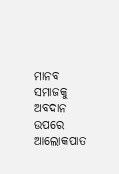ମାନବ ସମାଜକୁ ଅବଦାନ ଉପରେ ଆଲୋକପାତ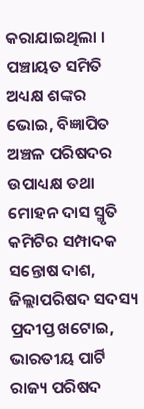କରାଯାଇଥିଲା । ପଞ୍ଚାୟତ ସମିତି ଅଧ୍ୟକ୍ଷ ଶଙ୍କର ଭୋଇ, ବିଜ୍ଞାପିତ ଅଞ୍ଚଳ ପରିଷଦର ଉପାଧ୍ୟକ୍ଷ ତଥା ମୋହନ ଦାସ ସ୍ମୃତି କମିଟିର ସମ୍ପାଦକ ସନ୍ତୋଷ ଦାଶ, ଜିଲ୍ଲାପରିଷଦ ସଦସ୍ୟ ପ୍ରଦୀପ୍ତ ଖଟୋଇ, ଭାରତୀୟ ପାର୍ଟି ରାଜ୍ୟ ପରିଷଦ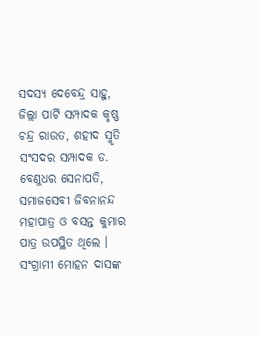ସଦସ୍ୟ ଦେବେନ୍ଦ୍ର ସାହୁ, ଜିଲ୍ଲା ପାର୍ଟି ସମ୍ପାଦକ କୃଷ୍ଣ ଚନ୍ଦ୍ର ରାଉତ, ଶହୀଦ ସ୍ମୃତି ସଂସଦର ସମ୍ପାଦକ ଡ. ବେଣୁଧର ସେନାପତି, ସମାଜସେବୀ ଜିବନାନନ୍ଦ ମହାପାତ୍ର ଓ ବସନ୍ତ କୁମାର ପାତ୍ର ଉପସ୍ଥିତ ଥିଲେ । ସଂଗ୍ରାମୀ ମୋହନ ଦାସଙ୍କ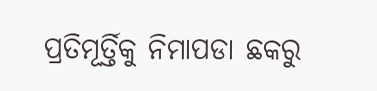ପ୍ରତିମୂର୍ତ୍ତିକୁ ନିମାପଡା ଛକରୁ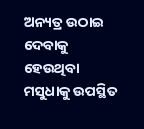ଅନ୍ୟତ୍ର ଉଠାଇ ଦେବାକୁ ହେଉଥିବା ମସୁଧାକୁ ଉପସ୍ଥିତ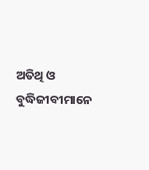ଅତିଥି ଓ ବୁଦ୍ଧିଜୀବୀମାନେ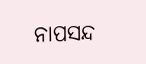ନାପସନ୍ଦ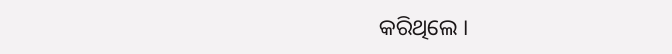କରିଥିଲେ ।